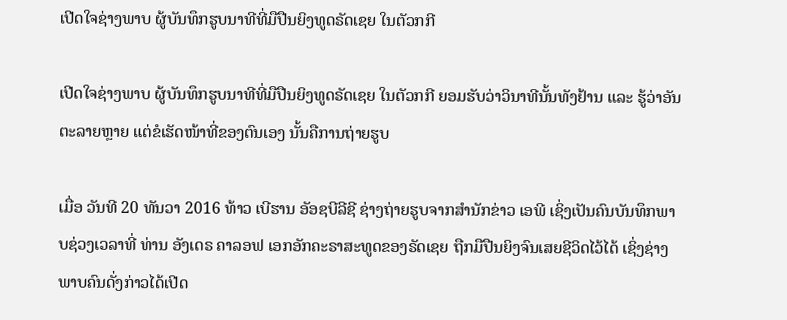ເປີດໃຈຊ່າງພາບ ຜູ້ບັນທຶກຮູບນາທີທີ່ມືປືນຍິງທູດຣັດເຊຍ ໃນຕັວກກີ

ເປີດໃຈຊ່າງພາບ ຜູ້ບັນທຶກຮູບນາທີທີ່ມືປືນຍິງທູດຣັດເຊຍ ໃນຕັວກກີ ຍອມຮັບວ່າວິນາທີນັ້ນທັງຢ້ານ ແລະ ຮູ້ວ່າອັນຕະລາຍຫຼາຍ ແຕ່ຂໍເຮັດໜ້າທີ່ຂອງຕົນເອງ ນັ້ນຄືການຖ່າຍຮູບ

ເມື່ອ ວັນທີ 20 ທັນວາ 2016 ທ້າວ ເບີຮານ ອັອຊບີລີຊີ ຊ່າງຖ່າຍຮູບຈາກສຳນັກຂ່າວ ເອພີ ເຊິ່ງເປັນຄົນບັນທຶກພາບຊ່ວງເວລາທີ່ ທ່ານ ອັງເດຣ ຄາລອຟ ເອກອັກຄະຣາສະທູດຂອງຣັດເຊຍ ຖືກມືປືນຍິງຈົນເສຍຊີວິດໄວ້ໄດ້ ເຊິ່ງຊ່າງພາບຄົນດັ່ງກ່າວໄດ້ເປີດ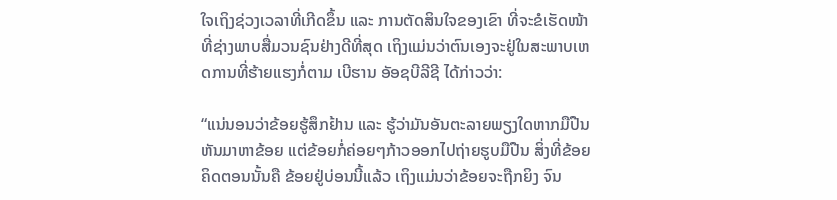ໃຈເຖິງຊ່ວງເວລາທີ່ເກີດຂຶ້ນ ແລະ ການຕັດສິນໃຈຂອງເຂົາ ທີ່ຈະຂໍເຮັດໜ້າທີ່ຊ່າງພາບສື່ມວນຊົນຢ່າງດີທີ່ສຸດ ເຖິງແມ່ນວ່າຕົນເອງຈະຢູ່ໃນສະພາບເຫດການທີ່ຮ້າຍແຮງກໍ່ຕາມ ເບີຮານ ອັອຊບີລີຊີ ໄດ້ກ່າວວ່າ:

“ແນ່ນອນວ່າຂ້ອຍຮູ້ສຶກຢ້ານ ແລະ ຮູ້ວ່າມັນອັນຕະລາຍພຽງໃດຫາກມືປືນຫັນມາຫາຂ້ອຍ ແຕ່ຂ້ອຍກໍ່ຄ່ອຍໆກ້າວອອກໄປຖ່າຍຮູບມືປືນ ສິ່ງທີ່ຂ້ອຍຄິດຕອນນັ້ນຄື ຂ້ອຍຢູ່ບ່ອນນີ້ແລ້ວ ເຖິງແມ່ນວ່າຂ້ອຍຈະຖືກຍິງ ຈົນ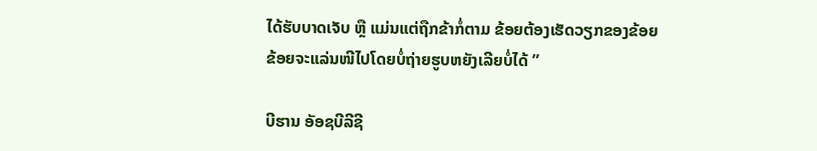ໄດ້ຮັບບາດເຈັບ ຫຼື ແມ່ນແຕ່ຖືກຂ້າກໍ່ຕາມ ຂ້ອຍຕ້ອງເຮັດວຽກຂອງຂ້ອຍ ຂ້ອຍຈະແລ່ນໜີໄປໂດຍບໍ່ຖ່າຍຮູບຫຍັງເລີຍບໍ່ໄດ້ ”

ບີຮານ ອັອຊບີລີຊີ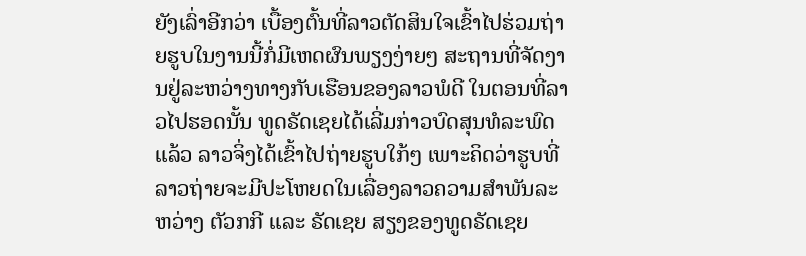ຍັງເລົ່າອີກວ່າ ເບື້ອງຕົ້ນທີ່ລາວຕັດສິນໃຈເຂົ້າໄປຮ່ວມຖ່າຍຮູບໃນງານນີ້ກໍ່ມີເຫດຜົນພຽງງ່າຍໆ ສະຖານທີ່ຈັດງານຢູ່ລະຫວ່າງທາງກັບເຮືອນຂອງລາວພໍດີ ໃນຕອນທີ່ລາວໄປຮອດນັ້ນ ທູດຣັດເຊຍໄດ້ເລີ່ມກ່າວບົດສຸນທໍລະພົດແລ້ວ ລາວຈິ່ງໄດ້ເຂົ້າໄປຖ່າຍຮູບໃກ້ໆ ເພາະຄິດວ່າຮູບທີ່ລາວຖ່າຍຈະມີປະໂຫຍດໃນເລື່ອງລາວຄວາມສຳພັນລະຫວ່າງ ຕັວກກີ ແລະ ຣັດເຊຍ ສຽງຂອງທູດຣັດເຊຍ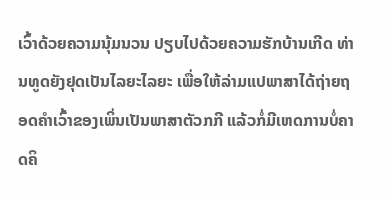ເວົ້າດ້ວຍຄວາມນຸ້ມນວນ ປຽບໄປດ້ວຍຄວາມຮັກບ້ານເກີດ ທ່ານທູດຍັງຢຸດເປັນໄລຍະໄລຍະ ເພື່ອໃຫ້ລ່າມແປພາສາໄດ້ຖ່າຍຖອດຄຳເວົ້າຂອງເພິ່ນເປັນພາສາຕັວກກີ ແລ້ວກໍ່ມີເຫດການບໍ່ຄາດຄິ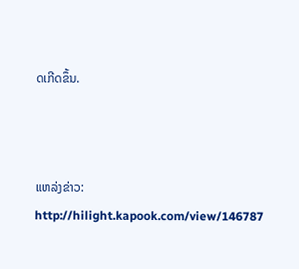ດເກີດຂຶ້ນ.



ແຫລ່ງຂ່າວ: http://hilight.kapook.com/view/146787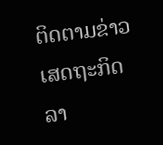ຕິດຕາມຂ່າວເສດຖະກິດລາ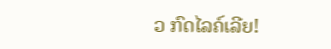ວ ກົດໄລຄ໌ເລີຍ!